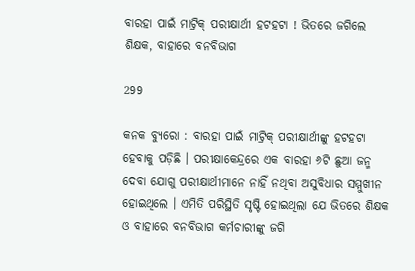ବାରହା ପାଇଁ ମାଟ୍ରିକ୍‌ ପରୀକ୍ଷାର୍ଥୀ ହଟହଟା ! ଭିତରେ ଜଗିଲେ ଶିକ୍ଷକ, ବାହାରେ ବନବିଭାଗ

299

କନକ ବ୍ୟୁରୋ : ବାରହା ପାଇଁ ମାଟ୍ରିକ୍‌ ପରୀକ୍ଷାର୍ଥୀଙ୍କୁ ହଟହଟା ହେବାକୁ ପଡ଼ିଛି । ପରୀକ୍ଷାକେନ୍ଦ୍ରରେ ଏକ ବାରହା ୬ଟି ଛୁଆ ଜନ୍ମ ଦେବା ଯୋଗୁ ପରୀକ୍ଷାର୍ଥୀମାନେ ନାହିଁ ନଥିବା ଅସୁବିଧାର ସମ୍ମୁଖୀନ ହୋଇଥିଲେ । ଏମିତି ପରିସ୍ଥିତି ସୃଷ୍ଟି ହୋଇଥିଲା ଯେ ଭିତରେ ଶିକ୍ଷକ ଓ ବାହାରେ ବନବିଭାଗ କର୍ମଚାରୀଙ୍କୁ ଜଗି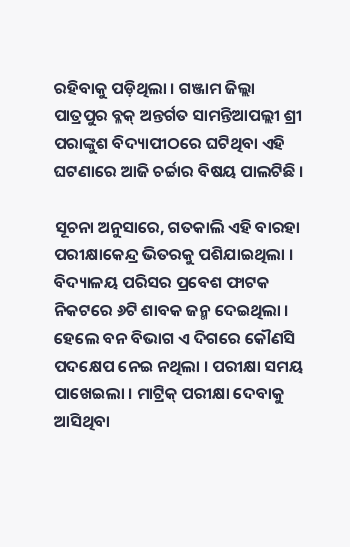ରହିବାକୁ ପଡ଼ିଥିଲା । ଗଞ୍ଜାମ ଜିଲ୍ଲା ପାତ୍ରପୁର ବ୍ଳକ୍‌ ଅନ୍ତର୍ଗତ ସାମନ୍ତିଆପଲ୍ଲୀ ଶ୍ରୀ ପରାଙ୍କୁଶ ବିଦ୍ୟାପୀଠରେ ଘଟିଥିବା ଏହି ଘଟଣାରେ ଆଜି ଚର୍ଚ୍ଚାର ବିଷୟ ପାଲଟିଛି ।

ସୂଚନା ଅନୁସାରେ, ଗତକାଲି ଏହି ବାରହା ପରୀକ୍ଷାକେନ୍ଦ୍ର ଭିତରକୁ ପଶିଯାଇଥିଲା । ବିଦ୍ୟାଳୟ ପରିସର ପ୍ରବେଶ ଫାଟକ ନିକଟରେ ୬ଟି ଶାବକ ଜନ୍ମ ଦେଇଥିଲା । ହେଲେ ବନ ବିଭାଗ ଏ ଦିଗରେ କୌଣସି ପଦକ୍ଷେପ ନେଇ ନଥିଲା । ପରୀକ୍ଷା ସମୟ ପାଖେଇଲା । ମାଟ୍ରିକ୍ ପରୀକ୍ଷା ଦେବାକୁ ଆସିଥିବା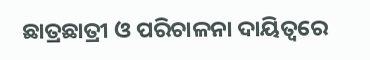ଛାତ୍ରଛାତ୍ରୀ ଓ ପରିଚାଳନା ଦାୟିତ୍ବରେ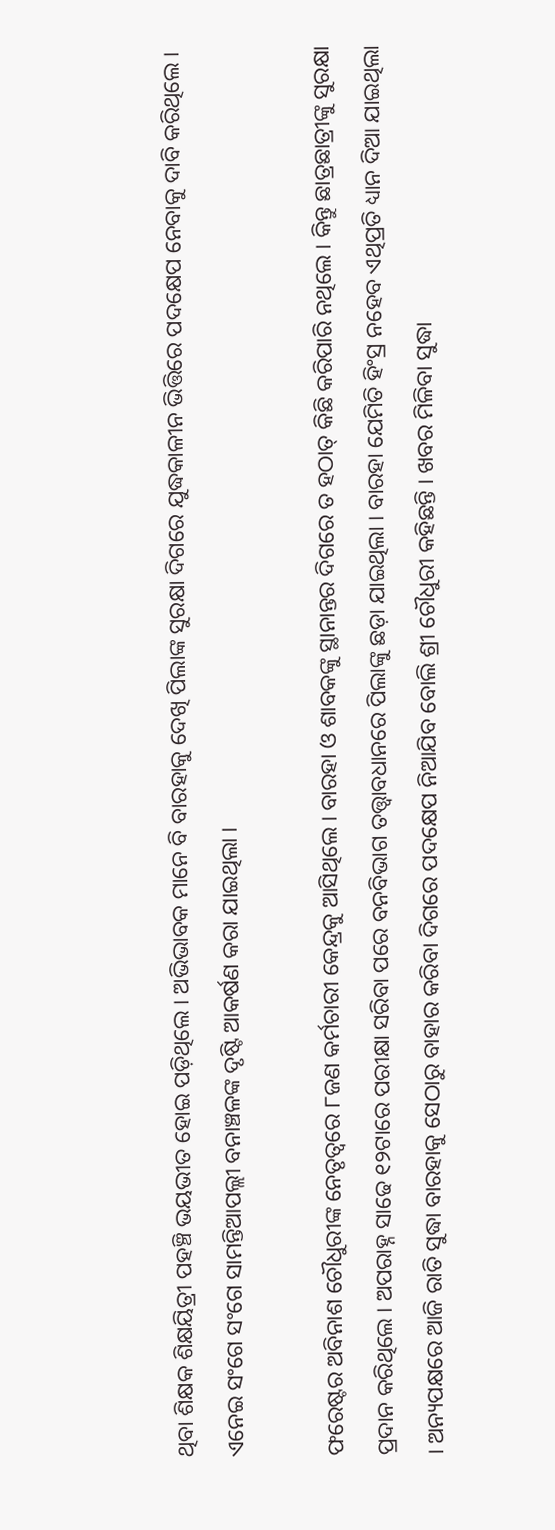ଥିବା ଶିକ୍ଷକ ଶିକ୍ଷୟିତ୍ରୀ ପହଞ୍ଚି ଭୟଭୀତ ହୋଇ ପଡ଼ିଥିଲେ । ଅଭିଭାବକ ମାନେ ବି ବାରହାକୁ ଦେଖି ପିଲାଙ୍କ ସୁରକ୍ଷା ଦିଗରେ ଯୁଦ୍ଧକାଳୀନ ଭିତ୍ତିରେ ପଦକ୍ଷେପ ନେବାକୁ ଦାବି କରିଥିଲେ । ଏନେଇ ସଂଗେ ସଂଗେ ସାମନ୍ତିଆପଲ୍ଲୀ ବନା‌ଞ୍ଚଳଙ୍କ ଦୃଷ୍ଟି ଆକର୍ଷଣ କରା ଯାଇଥିଲା ।

ଫରେଷ୍ଟର ଅବିନାଶ ଚୌଧୁରୀଙ୍କ ନେତୃତ୍ବରେ ୮ଜଣ କର୍ମଚାରୀ କେନ୍ଦ୍ରକୁ ଆସିଥିଲେ । ବାରହା ଓ ଶାବକଙ୍କୁ ସ୍ଥାନାନ୍ତର ଦିଗରେ ତ ହଠାତ୍‌ କିଛି କରିପାରି ନଥିଲେ । କିନ୍ତୁ ଛାତ୍ରଛାତ୍ରୀଙ୍କୁ ସୁରକ୍ଷା ପ୍ରଦାନ କରିଥିଲେ । ଅପରାହ୍ନ ସାଢେ ୧୨ଟାରେ ପରୀକ୍ଷା ସରିବା ପରେ ବନବିଭାଗ ତତ୍ତ୍ବାବଧାନରେ ପିଲାଙ୍କୁ ଛଡ଼ା ଯାଇଥିଲା । ବାରହା ଯେମିତି ହିଂସ୍ର ନହେବ ଏଥିପ୍ରତି ଧ୍ୟାନ ଦିଆ ଯାଇଥିଲା । ଅନ୍ୟପକ୍ଷରେ ଆଜି ରାତି ସୁଦ୍ଧା ବାରହାକୁ ସେଠାରୁ ବାହାର କରିବା ଦିଗରେ ପଦକ୍ଷେପ ନିଆଯିବ ବୋଲି ଶ୍ରୀ ଚୌଧୁରୀ କହିଛନ୍ତି । ଖବର ମିଳିବା ସୁଦ୍ଧା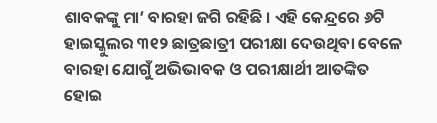ଶାବକଙ୍କୁ ମା’ ବାରହା ଜଗି ରହିଛି । ଏହି କେନ୍ଦ୍ରରେ ୬ଟି ହାଇସ୍କୁଲର ୩୧୨ ଛାତ୍ରଛାତ୍ରୀ ପରୀକ୍ଷା ଦେଉଥିବା ବେଳେ ବାରହା ଯୋଗୁଁ ଅଭିଭାବକ ଓ ପରୀକ୍ଷାର୍ଥୀ ଆତଙ୍କିତ ହୋଇ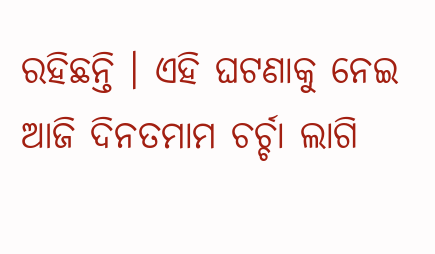ରହିଛନ୍ତି । ଏହି ଘଟଣାକୁ ନେଇ ଆଜି ଦିନତମାମ ଚର୍ଚ୍ଚା ଲାଗି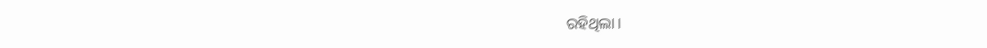ରହିଥିଲା ।